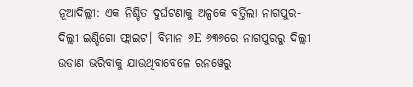ନୂଆଦିଲ୍ଲୀ: ଏକ ନିଶ୍ଚିତ ଦୁର୍ଘଟଣାକୁ ଅଳ୍ପକେ ବର୍ତ୍ତିଲା ନାଗପୁର-ଦିଲ୍ଲୀ ଇଣ୍ଡିଗୋ ଫ୍ଲାଇଟ। ବିମାନ ୬E ୬୩୬ରେ ନାଗପୁରରୁ ଦିଲ୍ଲୀ ଉଡାଣ ଭରିବାକୁ ଯାଉଥିବାବେଳେ ରନୱେରୁ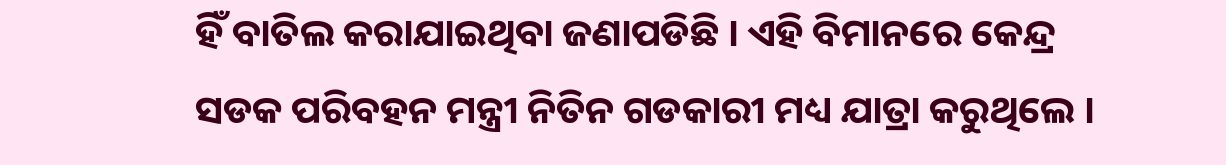ହିଁ ବାତିଲ କରାଯାଇଥିବା ଜଣାପଡିଛି । ଏହି ବିମାନରେ କେନ୍ଦ୍ର ସଡକ ପରିବହନ ମନ୍ତ୍ରୀ ନିତିନ ଗଡକାରୀ ମଧ୍ୟ ଯାତ୍ରା କରୁଥିଲେ ।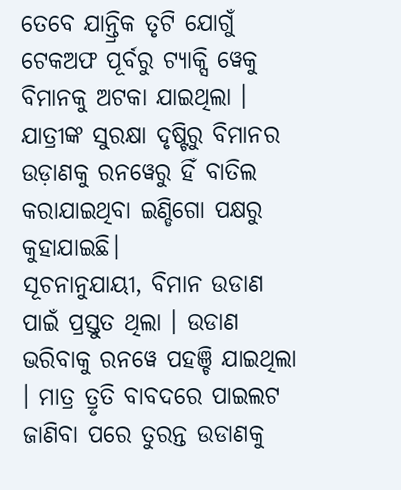ତେବେ ଯାନ୍ତ୍ରିକ ତୃଟି ଯୋଗୁଁ ଟେକଅଫ ପୂର୍ବରୁ ଟ୍ୟାକ୍ସି ୱେକୁ ବିମାନକୁ ଅଟକା ଯାଇଥିଲା । ଯାତ୍ରୀଙ୍କ ସୁରକ୍ଷା ଦୃଷ୍ଟିରୁ ବିମାନର ଉଡ଼ାଣକୁ ରନୱେରୁ ହିଁ ବାତିଲ କରାଯାଇଥିବା ଇଣ୍ଡିଗୋ ପକ୍ଷରୁ କୁହାଯାଇଛି।
ସୂଚନାନୁଯାୟୀ, ବିମାନ ଉଡାଣ ପାଇଁ ପ୍ରସ୍ତୁତ ଥିଲା । ଉଡାଣ ଭରିବାକୁ ରନୱେ ପହଞ୍ଚି ଯାଇଥିଲା । ମାତ୍ର ତ୍ରୃତି ବାବଦରେ ପାଇଲଟ ଜାଣିବା ପରେ ତୁରନ୍ତ ଉଡାଣକୁ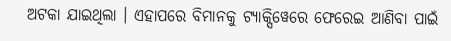ଅଟକା ଯାଇଥିଲା । ଏହାପରେ ବିମାନକୁ ଟ୍ୟାକ୍ସିୱେରେ ଫେରେଇ ଆଣିବା ପାଇଁ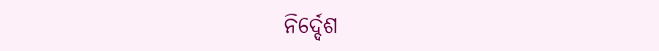ନିର୍ଦ୍ଦେଶ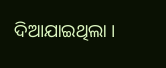ଦିଆଯାଇଥିଲା ।